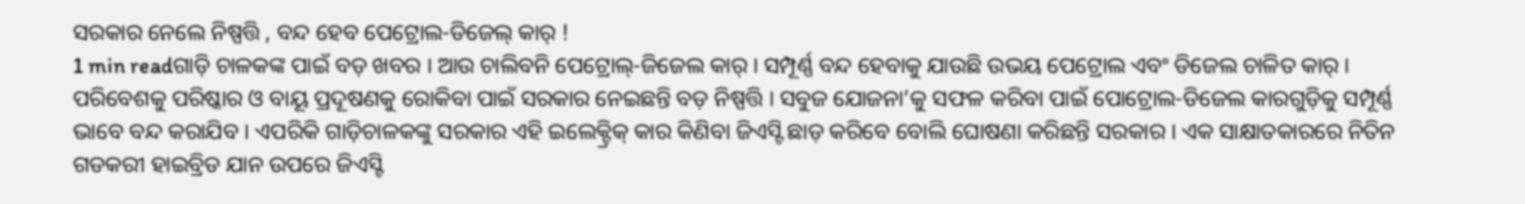ସରକାର ନେଲେ ନିଷ୍ପତ୍ତି , ବନ୍ଦ ହେବ ପେଟ୍ରୋଲ-ଡିଜେଲ୍ କାର୍ !
1 min readଗାଡ଼ି ଚାଳକଙ୍କ ପାଇଁ ବଡ଼ ଖବର । ଆଉ ଚାଲିବନି ପେଟ୍ରୋଲ୍-ଜିଜେଲ କାର୍ । ସମ୍ପୂର୍ଣ୍ଣ ବନ୍ଦ ହେବାକୁ ଯାଉଛି ଉଭୟ ପେଟ୍ରୋଲ ଏବଂ ଡିଜେଲ ଚାଳିତ କାର୍ । ପରିବେଶକୁ ପରିଷ୍କାର ଓ ବାୟୂ ପ୍ରଦୂଷଣକୁ ରୋକିବା ପାଇଁ ସରକାର ନେଇଛନ୍ତି ବଡ଼ ନିଷ୍ପତ୍ତି । ସବୁଜ ଯୋଜନା’କୁ ସଫଳ କରିବା ପାଇଁ ପୋଟ୍ରୋଲ-ଡିଜେଲ କାରଗୁଡ଼ିକୁ ସମ୍ପୂର୍ଣ୍ଣ ଭାବେ ବନ୍ଦ କରାଯିବ । ଏପରିକି ଗାଡ଼ିଚାଳକଙ୍କୁ ସରକାର ଏହି ଇଲେକ୍ଟ୍ରିକ୍ କାର କିଣିବା ଜିଏସ୍ଟି ଛାଡ଼ କରିବେ ବୋଲି ଘୋଷଣା କରିଛନ୍ତି ସରକାର । ଏକ ସାକ୍ଷାତକାରରେ ନିତିନ ଗଡକରୀ ହାଇବ୍ରିଡ ଯାନ ଉପରେ ଜିଏସ୍ଟି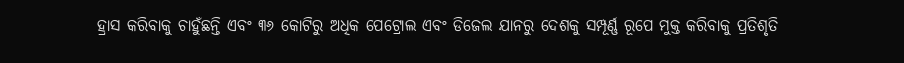ହ୍ରାସ କରିବାକୁ ଚାହୁଁଛନ୍ତି ଏବଂ ୩୬ କୋଟିରୁ ଅଧିକ ପେଟ୍ରୋଲ ଏବଂ ଡିଜେଲ ଯାନରୁ ଦେଶକୁ ସମ୍ପୂର୍ଣ୍ଣ ରୂପେ ମୁକ୍ତ କରିବାକୁ ପ୍ରତିଶୃତି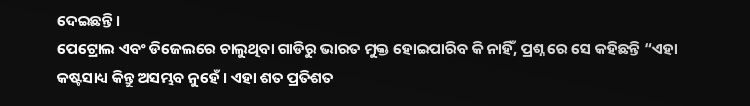ଦେଇଛନ୍ତି ।
ପେଟ୍ରୋଲ ଏବଂ ଡିଜେଲରେ ଚାଲୁଥିବା ଗାଡିରୁ ଭାରତ ମୁକ୍ତ ହୋଇପାରିବ କି ନାହିଁ, ପ୍ରଶ୍ନ ରେ ସେ କହିଛନ୍ତି “ଏହା କଷ୍ଟସାଧ୍ୟ କିନ୍ତୁ ଅସମ୍ଭବ ନୁହେଁ । ଏହା ଶତ ପ୍ରତିଶତ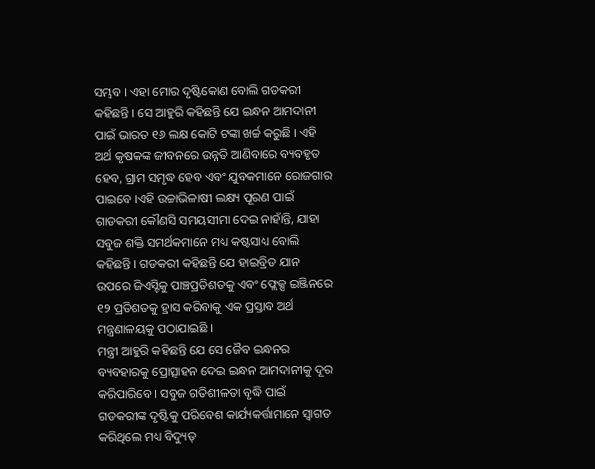ସମ୍ଭବ । ଏହା ମୋର ଦୃଷ୍ଟିକୋଣ ବୋଲି ଗଡକରୀ କହିଛନ୍ତି । ସେ ଆହୁରି କହିଛନ୍ତି ଯେ ଇନ୍ଧନ ଆମଦାନୀ ପାଇଁ ଭାରତ ୧୬ ଲକ୍ଷ କୋଟି ଟଙ୍କା ଖର୍ଚ୍ଚ କରୁଛି । ଏହି ଅର୍ଥ କୃଷକଙ୍କ ଜୀବନରେ ଉନ୍ନତି ଆଣିବାରେ ବ୍ୟବହୃତ ହେବ, ଗ୍ରାମ ସମୃଦ୍ଧ ହେବ ଏବଂ ଯୁବକମାନେ ରୋଜଗାର ପାଇବେ ।ଏହି ଉଚ୍ଚାଭିଳାଷୀ ଲକ୍ଷ୍ୟ ପୂରଣ ପାଇଁ ଗାଡକରୀ କୌଣସି ସମୟସୀମା ଦେଇ ନାହାଁନ୍ତି, ଯାହା ସବୁଜ ଶକ୍ତି ସମର୍ଥକମାନେ ମଧ୍ୟ କଷ୍ଟସାଧ୍ୟ ବୋଲି କହିଛନ୍ତି । ଗଡକରୀ କହିଛନ୍ତି ଯେ ହାଇବ୍ରିଡ ଯାନ ଉପରେ ଜିଏସ୍ଟିକୁ ପାଞ୍ଚପ୍ରତିଶତକୁ ଏବଂ ଫ୍ଲେକ୍ସ ଇଞ୍ଜିନରେ ୧୨ ପ୍ରତିଶତକୁ ହ୍ରାସ କରିବାକୁ ଏକ ପ୍ରସ୍ତାବ ଅର୍ଥ ମନ୍ତ୍ରଣାଳୟକୁ ପଠାଯାଇଛି ।
ମନ୍ତ୍ରୀ ଆହୁରି କହିଛନ୍ତି ଯେ ସେ ଜୈବ ଇନ୍ଧନର ବ୍ୟବହାରକୁ ପ୍ରୋତ୍ସାହନ ଦେଇ ଇନ୍ଧନ ଆମଦାନୀକୁ ଦୂର କରିପାରିବେ । ସବୁଜ ଗତିଶୀଳତା ବୃଦ୍ଧି ପାଇଁ ଗଡକରୀଙ୍କ ଦୃଷ୍ଟିକୁ ପରିବେଶ କାର୍ଯ୍ୟକର୍ତ୍ତାମାନେ ସ୍ୱାଗତ କରିଥିଲେ ମଧ୍ୟ ବିଦ୍ୟୁତ୍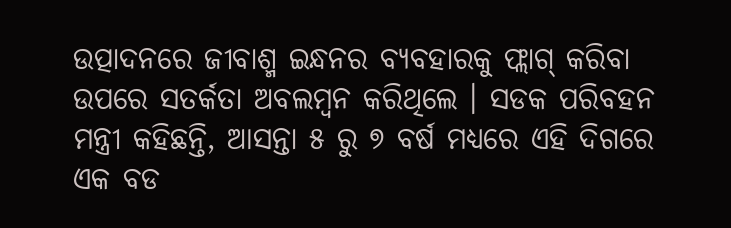ଉତ୍ପାଦନରେ ଜୀବାଶ୍ମ ଇନ୍ଧନର ବ୍ୟବହାରକୁ ଫ୍ଲାଗ୍ କରିବା ଉପରେ ସତର୍କତା ଅବଲମ୍ବନ କରିଥିଲେ । ସଡକ ପରିବହନ ମନ୍ତ୍ରୀ କହିଛନ୍ତି, ଆସନ୍ତା ୫ ରୁ ୭ ବର୍ଷ ମଧ୍ୟରେ ଏହି ଦିଗରେ ଏକ ବଡ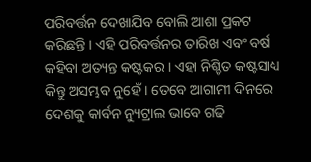ପରିବର୍ତ୍ତନ ଦେଖାଯିବ ବୋଲି ଆଶା ପ୍ରକଟ କରିଛନ୍ତି । ଏହି ପରିବର୍ତ୍ତନର ତାରିଖ ଏବଂ ବର୍ଷ କହିବା ଅତ୍ୟନ୍ତ କଷ୍ଟକର । ଏହା ନିଶ୍ଚିତ କଷ୍ଟସାଧ୍ୟ କିନ୍ତୁ ଅସମ୍ଭବ ନୁହେଁ । ତେବେ ଆଗାମୀ ଦିନରେ ଦେଶକୁ କାର୍ବନ ନ୍ୟୁଟ୍ରାଲ ଭାବେ ଗଢି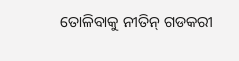ତୋଳିବାକୁ ନୀତିନ୍ ଗଡକରୀ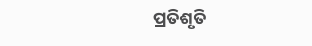ପ୍ରତିଶୃତି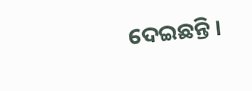ଦେଇଛନ୍ତି ।